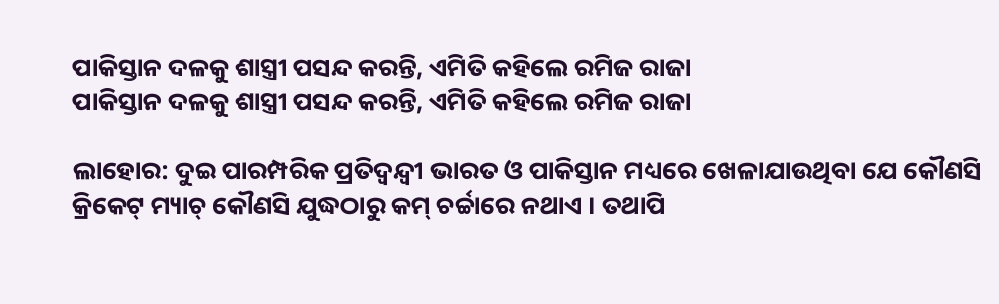ପାକିସ୍ତାନ ଦଳକୁ ଶାସ୍ତ୍ରୀ ପସନ୍ଦ କରନ୍ତି, ଏମିତି କହିଲେ ରମିଜ ରାଜା
ପାକିସ୍ତାନ ଦଳକୁ ଶାସ୍ତ୍ରୀ ପସନ୍ଦ କରନ୍ତି, ଏମିତି କହିଲେ ରମିଜ ରାଜା

ଲାହୋର: ଦୁଇ ପାରମ୍ପରିକ ପ୍ରତିଦ୍ୱନ୍ଦ୍ୱୀ ଭାରତ ଓ ପାକିସ୍ତାନ ମଧ୍ୟରେ ଖେଳାଯାଉଥିବା ଯେ କୌଣସି କ୍ରିକେଟ୍ ମ୍ୟାଚ୍ କୌଣସି ଯୁଦ୍ଧଠାରୁ କମ୍ ଚର୍ଚ୍ଚାରେ ନଥାଏ । ତଥାପି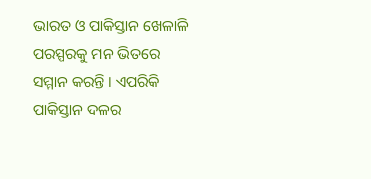ଭାରତ ଓ ପାକିସ୍ତାନ ଖେଳାଳି ପରସ୍ପରକୁ ମନ ଭିତରେ ସମ୍ମାନ କରନ୍ତି । ଏପରିକି ପାକିସ୍ତାନ ଦଳର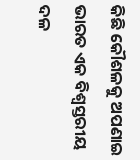କିଛି କୌଶଳକୁ ଅପଣାଇ ଭାରତ ଏକ ବିଶ୍ୱସ୍ତରୀୟ ଦଳ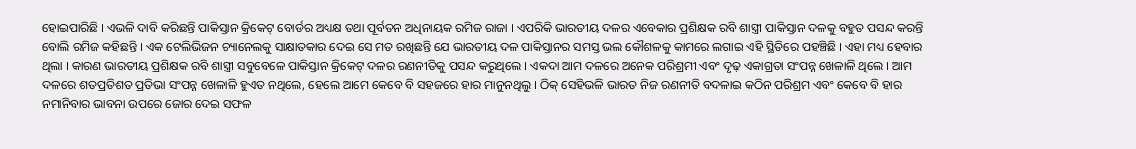ହୋଇପାରିଛି । ଏଭଳି ଦାବି କରିଛନ୍ତି ପାକିସ୍ତାନ କ୍ରିକେଟ୍ ବୋର୍ଡର ଅଧ୍ୟକ୍ଷ ତଥା ପୂର୍ବତନ ଅଧିନାୟକ ରମିଜ ରାଜା । ଏପରିକି ଭାରତୀୟ ଦଳର ଏବେକାର ପ୍ରଶିକ୍ଷକ ରବି ଶାସ୍ତ୍ରୀ ପାକିସ୍ତାନ ଦଳକୁ ବହୁତ ପସନ୍ଦ କରନ୍ତି ବୋଲି ରମିଜ କହିଛନ୍ତି । ଏକ ଟେଲିଭିଜନ ଚ୍ୟାନେଲକୁ ସାକ୍ଷାତକାର ଦେଇ ସେ ମତ ରଖିଛନ୍ତି ଯେ ଭାରତୀୟ ଦଳ ପାକିସ୍ତାନର ସମସ୍ତ ଭଲ କୌଶଳକୁ କାମରେ ଲଗାଇ ଏହି ସ୍ଥିତିରେ ପହଞ୍ଚିଛି । ଏହା ମଧ୍ୟ ହେବାର ଥିଲା । କାରଣ ଭାରତୀୟ ପ୍ରଶିକ୍ଷକ ରବି ଶାସ୍ତ୍ରୀ ସବୁବେଳେ ପାକିସ୍ତାନ କ୍ରିକେଟ୍ ଦଳର ରଣନୀତିକୁ ପସନ୍ଦ କରୁଥିଲେ । ଏକଦା ଆମ ଦଳରେ ଅନେକ ପରିଶ୍ରମୀ ଏବଂ ଦୃଢ଼ ଏକାଗ୍ରତା ସଂପନ୍ନ ଖେଳାଳି ଥିଲେ । ଆମ ଦଳରେ ଶତପ୍ରତିଶତ ପ୍ରତିଭା ସଂପନ୍ନ ଖେଳାଳି ହୁଏତ ନଥିଲେ, ହେଲେ ଆମେ କେବେ ବି ସହଜରେ ହାର ମାନୁନଥିଲୁ । ଠିକ୍ ସେହିଭଳି ଭାରତ ନିଜ ରଣନୀତି ବଦଳାଇ କଠିନ ପରିଶ୍ରମ ଏବଂ କେବେ ବି ହାର ନମାନିବାର ଭାବନା ଉପରେ ଜୋର ଦେଇ ସଫଳ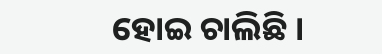ହୋଇ ଚାଲିଛି ।